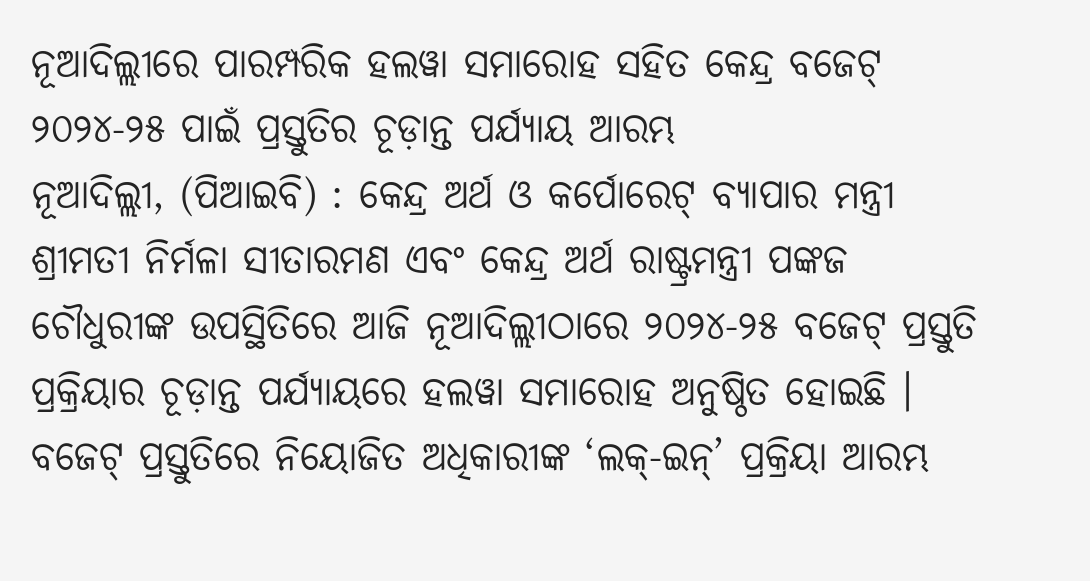ନୂଆଦିଲ୍ଲୀରେ ପାରମ୍ପରିକ ହଲୱା ସମାରୋହ ସହିତ କେନ୍ଦ୍ର ବଜେଟ୍ ୨୦୨୪-୨୫ ପାଇଁ ପ୍ରସ୍ତୁତିର ଚୂଡ଼ାନ୍ତ ପର୍ଯ୍ୟାୟ ଆରମ୍ଭ
ନୂଆଦିଲ୍ଲୀ, (ପିଆଇବି) : କେନ୍ଦ୍ର ଅର୍ଥ ଓ କର୍ପୋରେଟ୍ ବ୍ୟାପାର ମନ୍ତ୍ରୀ ଶ୍ରୀମତୀ ନିର୍ମଳା ସୀତାରମଣ ଏବଂ କେନ୍ଦ୍ର ଅର୍ଥ ରାଷ୍ଟ୍ରମନ୍ତ୍ରୀ ପଙ୍କଜ ଚୌଧୁରୀଙ୍କ ଉପସ୍ଥିତିରେ ଆଜି ନୂଆଦିଲ୍ଲୀଠାରେ ୨୦୨୪-୨୫ ବଜେଟ୍ ପ୍ରସ୍ତୁତି ପ୍ରକ୍ରିୟାର ଚୂଡ଼ାନ୍ତ ପର୍ଯ୍ୟାୟରେ ହଲୱା ସମାରୋହ ଅନୁଷ୍ଠିତ ହୋଇଛି । ବଜେଟ୍ ପ୍ରସ୍ତୁତିରେ ନିୟୋଜିତ ଅଧିକାରୀଙ୍କ ‘ଲକ୍-ଇନ୍’ ପ୍ରକ୍ରିୟା ଆରମ୍ଭ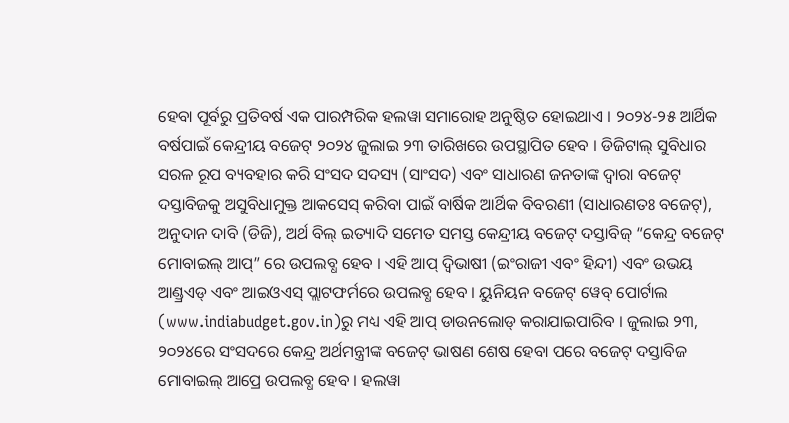ହେବା ପୂର୍ବରୁ ପ୍ରତିବର୍ଷ ଏକ ପାରମ୍ପରିକ ହଲୱା ସମାରୋହ ଅନୁଷ୍ଠିତ ହୋଇଥାଏ । ୨୦୨୪-୨୫ ଆର୍ଥିକ ବର୍ଷପାଇଁ କେନ୍ଦ୍ରୀୟ ବଜେଟ୍ ୨୦୨୪ ଜୁଲାଇ ୨୩ ତାରିଖରେ ଉପସ୍ଥାପିତ ହେବ । ଡିଜିଟାଲ୍ ସୁବିଧାର ସରଳ ରୂପ ବ୍ୟବହାର କରି ସଂସଦ ସଦସ୍ୟ (ସାଂସଦ) ଏବଂ ସାଧାରଣ ଜନତାଙ୍କ ଦ୍ୱାରା ବଜେଟ୍ ଦସ୍ତାବିଜକୁ ଅସୁବିଧାମୁକ୍ତ ଆକସେସ୍ କରିବା ପାଇଁ ବାର୍ଷିକ ଆର୍ଥିକ ବିବରଣୀ (ସାଧାରଣତଃ ବଜେଟ୍), ଅନୁଦାନ ଦାବି (ଡିଜି), ଅର୍ଥ ବିଲ୍ ଇତ୍ୟାଦି ସମେତ ସମସ୍ତ କେନ୍ଦ୍ରୀୟ ବଜେଟ୍ ଦସ୍ତାବିଜ୍ “କେନ୍ଦ୍ର ବଜେଟ୍ ମୋବାଇଲ୍ ଆପ୍” ରେ ଉପଲବ୍ଧ ହେବ । ଏହି ଆପ୍ ଦ୍ୱିଭାଷୀ (ଇଂରାଜୀ ଏବଂ ହିନ୍ଦୀ) ଏବଂ ଉଭୟ ଆଣ୍ଡ୍ରଏଡ୍ ଏବଂ ଆଇଓଏସ୍ ପ୍ଲାଟଫର୍ମରେ ଉପଲବ୍ଧ ହେବ । ୟୁନିୟନ ବଜେଟ୍ ୱେବ୍ ପୋର୍ଟାଲ (www.indiabudget.gov.in)ରୁ ମଧ୍ୟ ଏହି ଆପ୍ ଡାଉନଲୋଡ୍ କରାଯାଇପାରିବ । ଜୁଲାଇ ୨୩, ୨୦୨୪ରେ ସଂସଦରେ କେନ୍ଦ୍ର ଅର୍ଥମନ୍ତ୍ରୀଙ୍କ ବଜେଟ୍ ଭାଷଣ ଶେଷ ହେବା ପରେ ବଜେଟ୍ ଦସ୍ତାବିଜ ମୋବାଇଲ୍ ଆପ୍ରେ ଉପଲବ୍ଧ ହେବ । ହଲୱା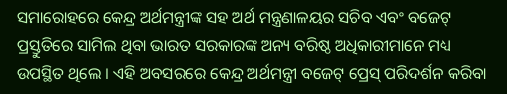ସମାରୋହରେ କେନ୍ଦ୍ର ଅର୍ଥମନ୍ତ୍ରୀଙ୍କ ସହ ଅର୍ଥ ମନ୍ତ୍ରଣାଳୟର ସଚିବ ଏବଂ ବଜେଟ୍ ପ୍ରସ୍ତୁତିରେ ସାମିଲ ଥିବା ଭାରତ ସରକାରଙ୍କ ଅନ୍ୟ ବରିଷ୍ଠ ଅଧିକାରୀମାନେ ମଧ୍ୟ ଉପସ୍ଥିତ ଥିଲେ । ଏହି ଅବସରରେ କେନ୍ଦ୍ର ଅର୍ଥମନ୍ତ୍ରୀ ବଜେଟ୍ ପ୍ରେସ୍ ପରିଦର୍ଶନ କରିବା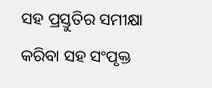ସହ ପ୍ରସ୍ତୁତିର ସମୀକ୍ଷା କରିବା ସହ ସଂପୃକ୍ତ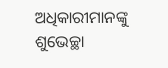ଅଧିକାରୀମାନଙ୍କୁ ଶୁଭେଚ୍ଛା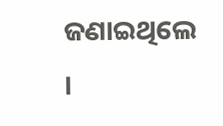ଜଣାଇଥିଲେ ।